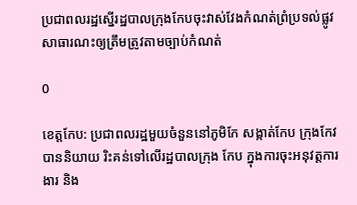ប្រជាពលរដ្ឋស្នើរដ្ឋបាលក្រុងកែបចុះវាស់វែងកំណត់ព្រំប្រទល់ផ្លូវសាធារណះឲ្យត្រឹមត្រូវតាមច្បាប់កំណត់

0

ខេត្តកែប: ប្រជាពលរដ្ឋមួយចំនួននៅភូមិកែ សង្កាត់កែប ក្រុងកែវ បាននិយាយ រិះគន់ទៅលើរដ្ឋបាលក្រុង កែប ក្នុងការចុះអនុវត្តការងារ និង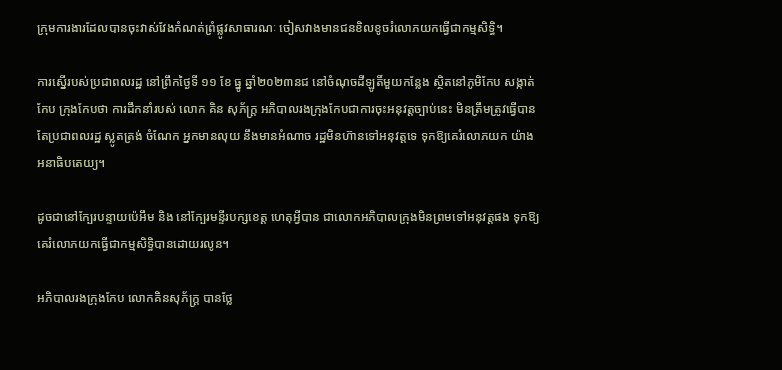ក្រុមការងារដែលបានចុះវាស់វែងកំណត់ព្រំផ្លូវសាធារណៈ ចៀសវាងមានជនខិលខូចរំលោភយកធ្វើជាកម្មសិទ្ធិ។

ការស្នើរបស់ប្រជាពលរដ្ឋ នៅព្រឹកថ្ងៃទី ១១ ខែ ធ្នូ ឆ្នាំ២០២៣នជ នៅចំណុចដីឡូតិ៍មួយកន្លែង ស្ថិតនៅភូមិកែប សង្កាត់កែប ក្រុងកែបថា ការដឹកនាំរបស់ លោក គិន សុភ័ក្រ្ត អភិបាលរងក្រុងកែបជាការចុះអនុវត្តច្បាប់នេះ មិនត្រឹមត្រូវធ្វើបានតែប្រជាពលរដ្ឋ ស្លូតត្រង់ ចំណែក អ្នកមានលុយ នឹងមានអំណាច រដ្ឋមិនហ៊ានទៅអនុវត្តទេ ទុកឱ្យគេរំលោភយក យ៉ាងអនាធិបតេយ្យ។

ដូចជានៅក្បែរបន្ទាយប៉េអឹម និង នៅក្បែរមន្ទីរបក្សខេត្ត ហេតុអ្វីបាន ជាលោកអភិបាលក្រុងមិនព្រមទៅអនុវត្តផង ទុកឱ្យគេរំលោភយកធ្វើជាកម្មសិទ្ធិបានដោយរលូន។

អភិបាលរងក្រុងកែប លោកគិនសុភ័ក្រ្ត បានថ្លែ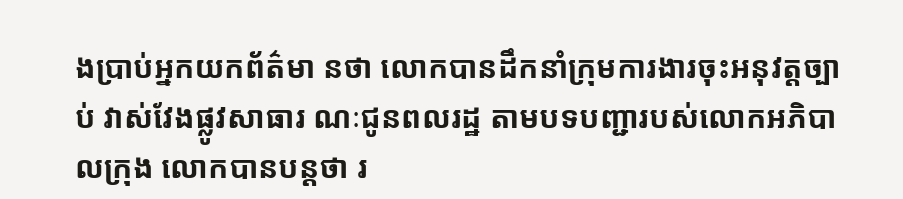ងប្រាប់អ្នកយកព័ត៌មា នថា លោកបានដឹកនាំក្រុមការងារចុះអនុវត្តច្បាប់ វាស់វែងផ្លូវសាធារ ណៈជូនពលរដ្ឋ តាមបទបញ្ជារបស់លោកអភិបាលក្រុង លោកបានបន្តថា រ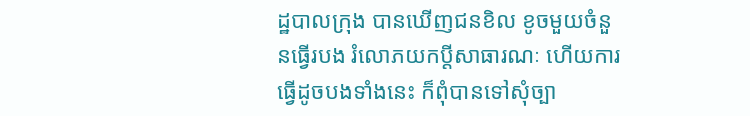ដ្ឋបាលក្រុង បានឃើញជនខិល ខូចមួយចំនួនធ្វើរបង រំលោភយកប្ដីសាធារណៈ ហើយការធ្វើដូចបងទាំងនេះ ក៏ពុំបានទៅសុំច្បា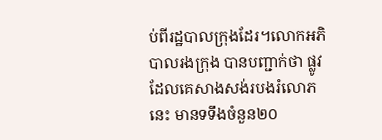ប់ពីរដ្ឋបាលក្រុងដែរ។លោកអភិបាលរងក្រុង បានបញ្ជាក់ថា ផ្លូវដែលគេសាងសង់របងរំលោភនេះ មានទទឹងចំនួន២០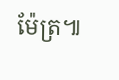ម៉ែត្រ៕